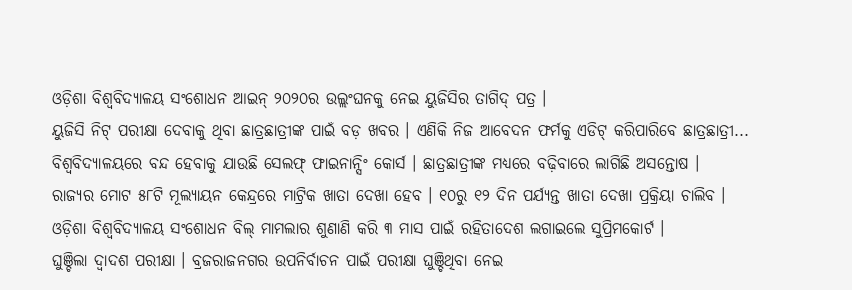ଓଡ଼ିଶା ବିଶ୍ୱବିଦ୍ୟାଳୟ ସଂଶୋଧନ ଆଇନ୍ ୨୦୨୦ର ଉଲ୍ଲଂଘନକୁ ନେଇ ୟୁଜିସିର ତାଗିଦ୍ ପତ୍ର ।
ୟୁଜିସି ନିଟ୍ ପରୀକ୍ଷା ଦେବାକୁ ଥିବା ଛାତ୍ରଛାତ୍ରୀଙ୍କ ପାଇଁ ବଡ଼ ଖବର । ଏଣିକି ନିଜ ଆବେଦନ ଫର୍ମକୁ ଏଡିଟ୍ କରିପାରିବେ ଛାତ୍ରଛାତ୍ରୀ...
ବିଶ୍ୱବିଦ୍ୟାଳୟରେ ବନ୍ଦ ହେବାକୁ ଯାଉଛି ସେଲଫ୍ ଫାଇନାନ୍ସିଂ କୋର୍ସ । ଛାତ୍ରଛାତ୍ରୀଙ୍କ ମଧ୍ୟରେ ବଢ଼ିବାରେ ଲାଗିଛି ଅସନ୍ତୋଷ ।
ରାଜ୍ୟର ମୋଟ ୫୮ଟି ମୂଲ୍ୟାୟନ କେନ୍ଦ୍ରରେ ମାଟ୍ରିକ ଖାତା ଦେଖା ହେବ । ୧୦ରୁ ୧୨ ଦିନ ପର୍ଯ୍ୟନ୍ତ ଖାତା ଦେଖା ପ୍ରକ୍ରିୟା ଚାଲିବ ।
ଓଡ଼ିଶା ବିଶ୍ୱବିଦ୍ୟାଳୟ ସଂଶୋଧନ ବିଲ୍ ମାମଲାର ଶୁଣାଣି କରି ୩ ମାସ ପାଇଁ ରହିତାଦେଶ ଲଗାଇଲେ ସୁପ୍ରିମକୋର୍ଟ ।
ଘୁଞ୍ଚିଲା ଦ୍ୱାଦଶ ପରୀକ୍ଷା । ବ୍ରଜରାଜନଗର ଉପନିର୍ବାଚନ ପାଇଁ ପରୀକ୍ଷା ଘୁଞ୍ଚିଥିବା ନେଇ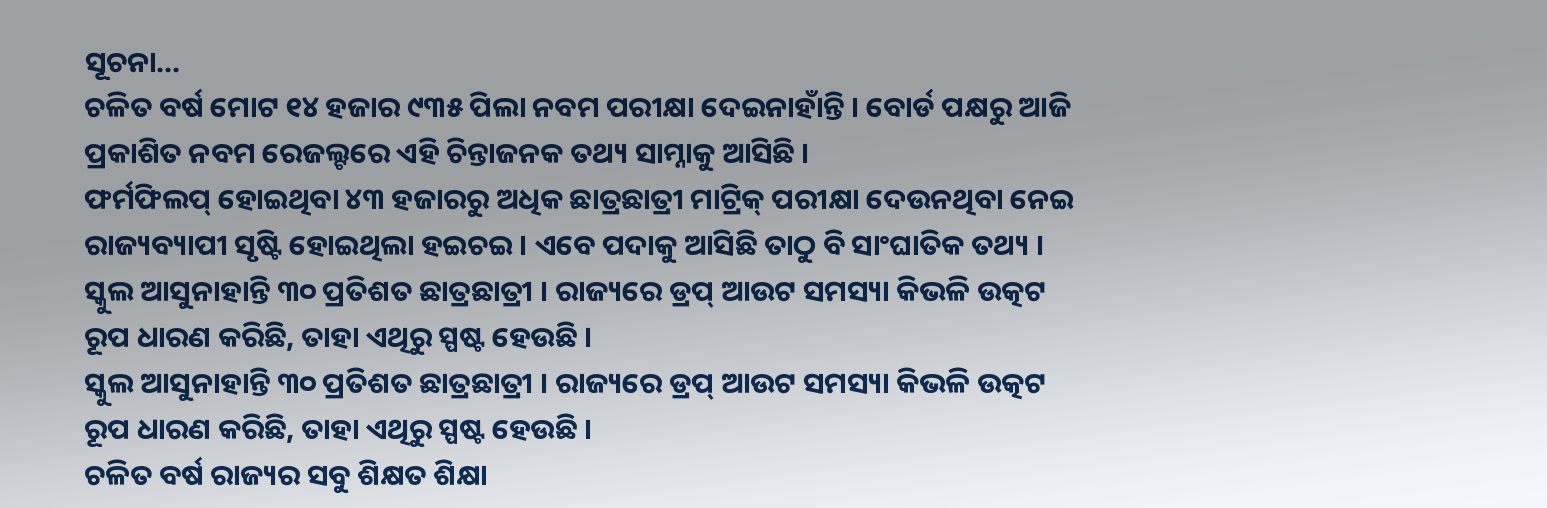ସୂଚନା...
ଚଳିତ ବର୍ଷ ମୋଟ ୧୪ ହଜାର ୯୩୫ ପିଲା ନବମ ପରୀକ୍ଷା ଦେଇନାହାଁନ୍ତି । ବୋର୍ଡ ପକ୍ଷରୁ ଆଜି ପ୍ରକାଶିତ ନବମ ରେଜଲ୍ଟରେ ଏହି ଚିନ୍ତାଜନକ ତଥ୍ୟ ସାମ୍ନାକୁ ଆସିଛି ।
ଫର୍ମଫିଲପ୍ ହୋଇଥିବା ୪୩ ହଜାରରୁ ଅଧିକ ଛାତ୍ରଛାତ୍ରୀ ମାଟ୍ରିକ୍ ପରୀକ୍ଷା ଦେଉନଥିବା ନେଇ ରାଜ୍ୟବ୍ୟାପୀ ସୃଷ୍ଟି ହୋଇଥିଲା ହଇଚଇ । ଏବେ ପଦାକୁ ଆସିଛି ତାଠୁ ବି ସାଂଘାତିକ ତଥ୍ୟ । ସ୍କୁଲ ଆସୁନାହାନ୍ତି ୩୦ ପ୍ରତିଶତ ଛାତ୍ରଛାତ୍ରୀ । ରାଜ୍ୟରେ ଡ୍ରପ୍ ଆଉଟ ସମସ୍ୟା କିଭଳି ଉତ୍କଟ ରୂପ ଧାରଣ କରିଛି, ତାହା ଏଥିରୁ ସ୍ପଷ୍ଟ ହେଉଛି ।
ସ୍କୁଲ ଆସୁନାହାନ୍ତି ୩୦ ପ୍ରତିଶତ ଛାତ୍ରଛାତ୍ରୀ । ରାଜ୍ୟରେ ଡ୍ରପ୍ ଆଉଟ ସମସ୍ୟା କିଭଳି ଉତ୍କଟ ରୂପ ଧାରଣ କରିଛି, ତାହା ଏଥିରୁ ସ୍ପଷ୍ଟ ହେଉଛି ।
ଚଳିତ ବର୍ଷ ରାଜ୍ୟର ସବୁ ଶିକ୍ଷତ ଶିକ୍ଷା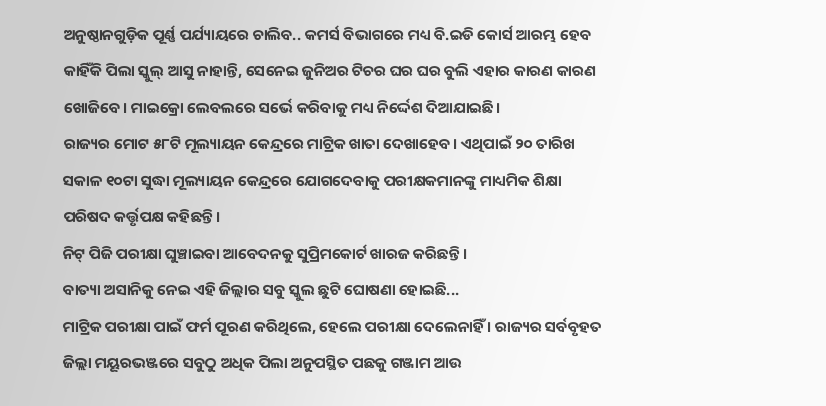ଅନୁଷ୍ଠାନଗୁଡ଼ିକ ପୂର୍ଣ୍ଣ ପର୍ଯ୍ୟାୟରେ ଚାଲିବ.. କମର୍ସ ବିଭାଗରେ ମଧ୍ୟ ବି.ଇଡି କୋର୍ସ ଆରମ୍ଭ ହେବ
କାହିଁକି ପିଲା ସ୍କୁଲ୍ ଆସୁ ନାହାନ୍ତି, ସେନେଇ ଜୁନିଅର ଟିଚର ଘର ଘର ବୁଲି ଏହାର କାରଣ କାରଣ ଖୋଜିବେ। ମାଇକ୍ରୋ ଲେବଲରେ ସର୍ଭେ କରିବାକୁ ମଧ୍ୟ ନିର୍ଦ୍ଦେଶ ଦିଆଯାଇଛି।
ରାଜ୍ୟର ମୋଟ ୫୮ଟି ମୂଲ୍ୟାୟନ କେନ୍ଦ୍ରରେ ମାଟ୍ରିକ ଖାତା ଦେଖାହେବ। ଏଥିପାଇଁ ୨୦ ତାରିଖ ସକାଳ ୧୦ଟା ସୁଦ୍ଧା ମୂଲ୍ୟାୟନ କେନ୍ଦ୍ରରେ ଯୋଗଦେବାକୁ ପରୀକ୍ଷକମାନଙ୍କୁ ମାଧ୍ୟମିକ ଶିକ୍ଷା ପରିଷଦ କର୍ତ୍ତୃପକ୍ଷ କହିଛନ୍ତି।
ନିଟ୍ ପିଜି ପରୀକ୍ଷା ଘୁଞ୍ଚାଇବା ଆବେଦନକୁ ସୁପ୍ରିମକୋର୍ଟ ଖାରଜ କରିଛନ୍ତି ।
ବାତ୍ୟା ଅସାନିକୁ ନେଇ ଏହି ଜିଲ୍ଲାର ସବୁ ସ୍କୁଲ ଛୁଟି ଘୋଷଣା ହୋଇଛି...
ମାଟ୍ରିକ ପରୀକ୍ଷା ପାଇଁ ଫର୍ମ ପୂରଣ କରିଥିଲେ, ହେଲେ ପରୀକ୍ଷା ଦେଲେନାହିଁ । ରାଜ୍ୟର ସର୍ବବୃହତ ଜିଲ୍ଲା ମୟୂରଭଞ୍ଜରେ ସବୁଠୁ ଅଧିକ ପିଲା ଅନୁପସ୍ଥିତ ପଛକୁ ଗଞ୍ଜାମ ଆଉ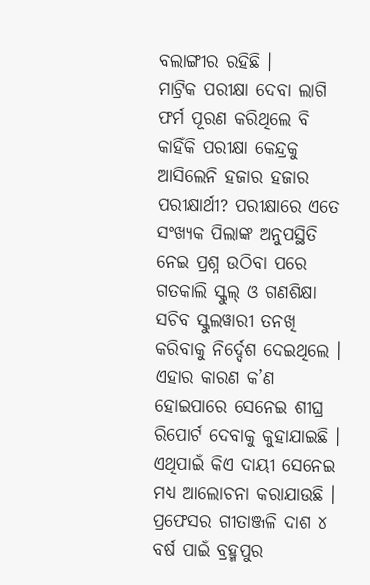ବଲାଙ୍ଗୀର ରହିଛି ।
ମାଟ୍ରିକ ପରୀକ୍ଷା ଦେବା ଲାଗି ଫର୍ମ ପୂରଣ କରିଥିଲେ ବି କାହିଁକି ପରୀକ୍ଷା କେନ୍ଦ୍ରକୁ ଆସିଲେନି ହଜାର ହଜାର ପରୀକ୍ଷାର୍ଥୀ? ପରୀକ୍ଷାରେ ଏତେ ସଂଖ୍ୟକ ପିଲାଙ୍କ ଅନୁପସ୍ଥିତି ନେଇ ପ୍ରଶ୍ନ ଉଠିବା ପରେ ଗତକାଲି ସ୍କୁଲ୍ ଓ ଗଣଶିକ୍ଷା ସଚିବ ସ୍କୁଲୱାରୀ ତନଖି କରିବାକୁ ନିର୍ଦ୍ଦେଶ ଦେଇଥିଲେ ।
ଏହାର କାରଣ କ’ଣ ହୋଇପାରେ ସେନେଇ ଶୀଘ୍ର ରିପୋର୍ଟ ଦେବାକୁ କୁହାଯାଇଛି । ଏଥିପାଇଁ କିଏ ଦାୟୀ ସେନେଇ ମଧ୍ୟ ଆଲୋଚନା କରାଯାଉଛି ।
ପ୍ରଫେସର ଗୀତାଞ୍ଜଳି ଦାଶ ୪ ବର୍ଷ ପାଇଁ ବ୍ରହ୍ମପୁର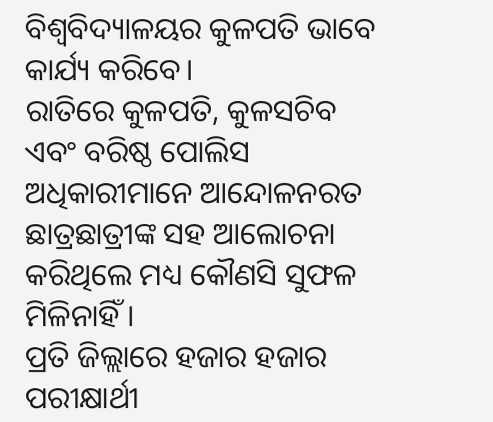ବିଶ୍ୱବିଦ୍ୟାଳୟର କୁଳପତି ଭାବେ କାର୍ଯ୍ୟ କରିବେ।
ରାତିରେ କୁଳପତି, କୁଳସଚିବ ଏବଂ ବରିଷ୍ଠ ପୋଲିସ ଅଧିକାରୀମାନେ ଆନ୍ଦୋଳନରତ ଛାତ୍ରଛାତ୍ରୀଙ୍କ ସହ ଆଲୋଚନା କରିଥିଲେ ମଧ୍ୟ କୌଣସି ସୁଫଳ ମିଳିନାହିଁ ।
ପ୍ରତି ଜିଲ୍ଲାରେ ହଜାର ହଜାର ପରୀକ୍ଷାର୍ଥୀ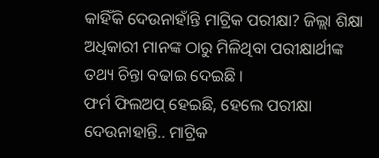କାହିଁକି ଦେଉନାହାଁନ୍ତି ମାଟ୍ରିକ ପରୀକ୍ଷା? ଜିଲ୍ଲା ଶିକ୍ଷା ଅଧିକାରୀ ମାନଙ୍କ ଠାରୁ ମିଳିଥିବା ପରୀକ୍ଷାର୍ଥୀଙ୍କ ତଥ୍ୟ ଚିନ୍ତା ବଢାଇ ଦେଇଛି ।
ଫର୍ମ ଫିଲଅପ୍ ହେଇଛି, ହେଲେ ପରୀକ୍ଷା ଦେଉନାହାନ୍ତି.. ମାଟ୍ରିକ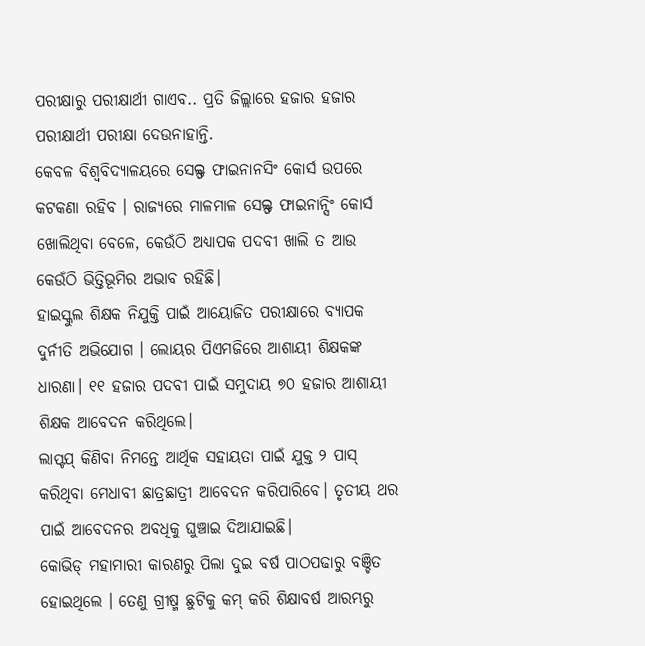ପରୀକ୍ଷାରୁ ପରୀକ୍ଷାର୍ଥୀ ଗାଏବ.. ପ୍ରତି ଜିଲ୍ଲାରେ ହଜାର ହଜାର ପରୀକ୍ଷାର୍ଥୀ ପରୀକ୍ଷା ଦେଉନାହାନ୍ତି.
କେବଳ ବିଶ୍ୱବିଦ୍ୟାଳୟରେ ସେଲ୍ଫ ଫାଇନାନସିଂ କୋର୍ସ ଉପରେ କଟକଣା ରହିବ । ରାଜ୍ୟରେ ମାଳମାଳ ସେଲ୍ଫ ଫାଇନାନ୍ସିଂ କୋର୍ସ ଖୋଲିଥିବା ବେଳେ, କେଉଁଠି ଅଧ୍ୟାପକ ପଦବୀ ଖାଲି ତ ଆଉ କେଉଁଠି ଭିତ୍ତିଭୂମିର ଅଭାବ ରହିଛି।
ହାଇସ୍କୁଲ ଶିକ୍ଷକ ନିଯୁକ୍ତି ପାଇଁ ଆୟୋଜିତ ପରୀକ୍ଷାରେ ବ୍ୟାପକ ଦୁର୍ନୀତି ଅଭିଯୋଗ । ଲୋୟର ପିଏମଜିରେ ଆଶାୟୀ ଶିକ୍ଷକଙ୍କ ଧାରଣା। ୧୧ ହଜାର ପଦବୀ ପାଇଁ ସମୁଦାୟ ୭୦ ହଜାର ଆଶାୟୀ ଶିକ୍ଷକ ଆବେଦନ କରିଥିଲେ।
ଲାପ୍ଟପ୍ କିଣିବା ନିମନ୍ତେ ଆର୍ଥିକ ସହାୟତା ପାଇଁ ଯୁକ୍ତ ୨ ପାସ୍ କରିଥିବା ମେଧାବୀ ଛାତ୍ରଛାତ୍ରୀ ଆବେଦନ କରିପାରିବେ। ତୃତୀୟ ଥର ପାଇଁ ଆବେଦନର ଅବଧିକୁ ଘୁଞ୍ଚାଇ ଦିଆଯାଇଛି।
କୋଭିଡ୍ ମହାମାରୀ କାରଣରୁ ପିଲା ଦୁଇ ବର୍ଷ ପାଠପଢାରୁ ବଞ୍ଚିତ ହୋଇଥିଲେ । ତେଣୁ ଗ୍ରୀଷ୍ମ ଛୁଟିକୁ କମ୍ କରି ଶିକ୍ଷାବର୍ଷ ଆରମ୍ଭରୁ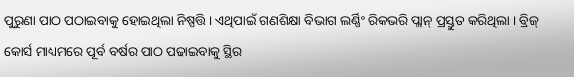ପୁରୁଣା ପାଠ ପଠାଇବାକୁ ହୋଇଥିଲା ନିଷ୍ପତ୍ତି । ଏଥିପାଇଁ ଗଣଶିକ୍ଷା ବିଭାଗ ଲର୍ଣ୍ଣିଂ ରିକଭରି ପ୍ଲାନ୍ ପ୍ରସ୍ତୁତ କରିଥିଲା । ବ୍ରିଜ୍ କୋର୍ସ ମାଧ୍ୟମରେ ପୂର୍ବ ବର୍ଷର ପାଠ ପଢାଇବାକୁ ସ୍ଥିର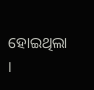ହୋଇଥିଲା ।